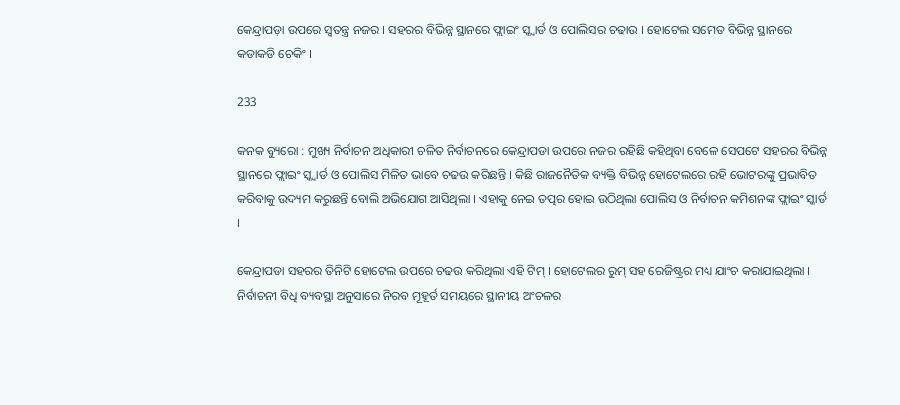କେନ୍ଦ୍ରାପଡ଼ା ଉପରେ ସ୍ୱତନ୍ତ୍ର ନଜର । ସହରର ବିଭିନ୍ନ ସ୍ଥାନରେ ଫ୍ଲାଇଂ ସ୍କ୍ୱାର୍ଡ ଓ ପୋଲିସର ଚଢାଉ । ହୋଟେଲ ସମେତ ବିଭିନ୍ନ ସ୍ଥାନରେ କଡାକଡି ଚେକିଂ ।

233

କନକ ବ୍ୟୁରୋ : ମୁଖ୍ୟ ନିର୍ବାଚନ ଅଧିକାରୀ ଚଳିତ ନିର୍ବାଚନରେ କେନ୍ଦ୍ରାପଡା ଉପରେ ନଜର ରହିଛି କହିଥିବା ବେଳେ ସେପଟେ ସହରର ବିଭିନ୍ନ ସ୍ଥାନରେ ଫ୍ଲାଇଂ ସ୍କ୍ୱାର୍ଡ ଓ ପୋଲିସ ମିଳିତ ଭାବେ ଚଢଉ କରିଛନ୍ତି । କିଛି ରାଜନୈତିକ ବ୍ୟକ୍ତି ବିଭିନ୍ନ ହୋଟେଲରେ ରହି ଭୋଟରଙ୍କୁ ପ୍ରଭାବିତ କରିବାକୁ ଉଦ୍ୟମ କରୁଛନ୍ତି ବୋଲି ଅଭିଯୋଗ ଆସିଥିଲା । ଏହାକୁ ନେଇ ତତ୍ପର ହୋଇ ଉଠିଥିଲା ପୋଲିସ ଓ ନିର୍ବାଚନ କମିଶନଙ୍କ ଫ୍ଲାଇଂ ସ୍କାର୍ଡ ।

କେନ୍ଦ୍ରାପଡା ସହରର ତିନିଟି ହୋଟେଲ ଉପରେ ଚଢଉ କରିଥିଲା ଏହି ଟିମ୍ । ହୋଟେଲର ରୁମ୍ ସହ ରେଜିଷ୍ଟ୍ରର ମଧ୍ୟ ଯାଂଚ କରାଯାଇଥିଲା । ନିର୍ବାଚନୀ ବିଧି ବ୍ୟବସ୍ଥା ଅନୁସାରେ ନିରବ ମୂହୂର୍ତ ସମୟରେ ସ୍ଥାନୀୟ ଅଂଚଳର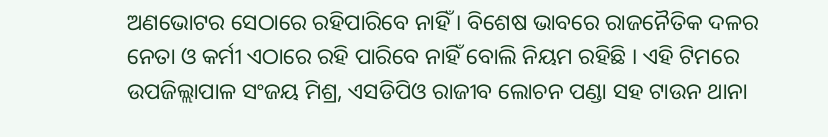ଅଣଭୋଟର ସେଠାରେ ରହିପାରିବେ ନାହିଁ । ବିଶେଷ ଭାବରେ ରାଜନୈତିକ ଦଳର ନେତା ଓ କର୍ମୀ ଏଠାରେ ରହି ପାରିବେ ନାହିଁ ବୋଲି ନିୟମ ରହିଛି । ଏହି ଟିମରେ ଉପଜିଲ୍ଲାପାଳ ସଂଜୟ ମିଶ୍ର, ଏସଡିପିଓ ରାଜୀବ ଲୋଚନ ପଣ୍ଡା ସହ ଟାଉନ ଥାନା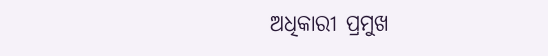ଅଧିକାରୀ ପ୍ରମୁଖ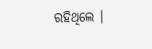ରହିଥିଲେ ।